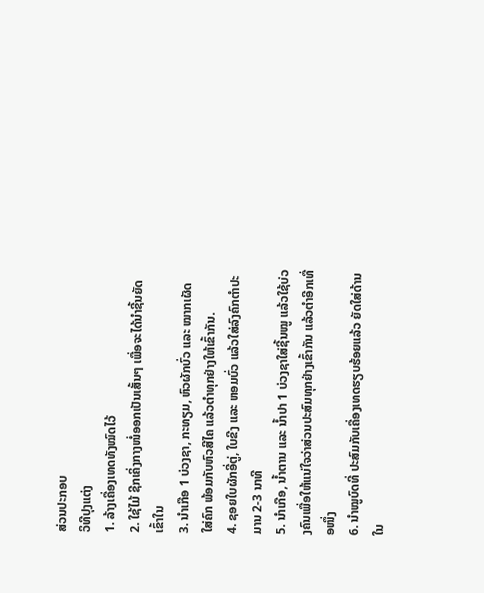ສ່ວນປະກອບ
ວິທີປຸງແຕ່ງ
1. ລ້າງເຄື່ອງເທດທັງໝົດໄວ້
2. ໃຊ້ໄມ້ ຊີກເຄິ່ງກາງໜໍ່ອອກເປັນເສັ້ນໆ ເພື່ອຈະໄດ້ນຳຊີ້ນຍັດເຂົ້າໃນ
3. ນໍາເກືອ 1 ບ່ວງຊາ, ກະທຽມ, ຫົວຜັກບົ່ວ ແລະ ໝາກເຜັດ ໃສ່ຄົກ ພ້ອມກັບຫົວສີໄຄ ແລ້ວຕຳທຸກຢ່າງໃຫ້ເຂົ້າກັນ.
4. ຊອຍໃບຜັກອີ່ຕູ່, ໃບຂີງ ແລະ ຫອມບົ່ວ ແລ້ວໃສ່ລົງຄົກຕຳປະມານ 2-3 ນາທີ
5. ນຳເກືອ, ນໍ້າຕານ ແລະ ນໍ້າປາ 1 ບ່ວງຊາໃສ່ຊີ້ນໝູ ແລ້ວໃຊ້ບ່ວງຄົນເພື່ອໃຫ້ແນ່ໃຈວ່າສ່ວນປະສົມທຸກຢ່າງເຂົ້າກັນ ແລ້ວຕໍາອີກເທື່ອໜຶ່ງ
6. ນໍາໝູບົດທີ່ ປະສົມກັບເຄື່ອງເທດຮຽບຮ້ອຍແລ້ວ ຍັດໃສ່ດ້ານໃນ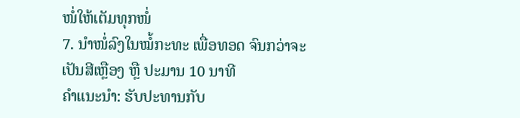ໜໍ່ໃຫ້ເຕັມທຸກໜໍ່
7. ນຳໜໍ່ລົງໃນໝໍ້ກະທະ ເພື່ອທອດ ຈົນກວ່າຈະເປັນສີເຫຼືອງ ຫຼື ປະມານ 10 ນາທີ
ຄຳແນະນຳ: ຮັບປະທານກັບ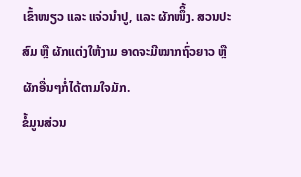ເຂົ້າໜຽວ ແລະ ແຈ່ວນຳປູ, ແລະ ຜັກໜຶິ້ງ. ສວນປະສົມ ຫຼື ຜັກແຕ່ງໃຫ້ງາມ ອາດຈະມີໝາກຖົ່ວຍາວ ຫຼື ຜັກອື່ນໆກໍ່ໄດ້ຕາມໃຈມັກ.
ຂໍ້ມູນສ່ວນ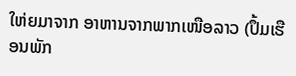ໃຫ່ຍມາຈາກ ອາຫານຈາກພາກເໜືອລາວ (ປຶ້ມເຮືອນພັກ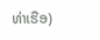ທ່າເຮືອ)